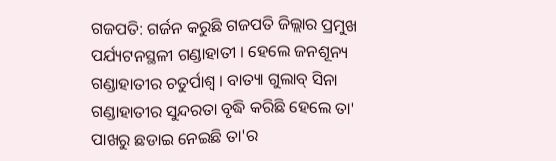ଗଜପତି: ଗର୍ଜନ କରୁଛି ଗଜପତି ଜିଲ୍ଲାର ପ୍ରମୁଖ ପର୍ଯ୍ୟଟନସ୍ଥଳୀ ଗଣ୍ଡାହାତୀ । ହେଲେ ଜନଶୂନ୍ୟ ଗଣ୍ଡାହାତୀର ଚତୁର୍ପାଶ୍ବ । ବାତ୍ୟା ଗୁଲାବ୍ ସିନା ଗଣ୍ଡାହାତୀର ସୁନ୍ଦରତା ବୃଦ୍ଧି କରିଛି ହେଲେ ତା' ପାଖରୁ ଛଡାଇ ନେଇଛି ତା'ର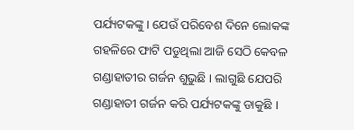ପର୍ଯ୍ୟଟକଙ୍କୁ । ଯେଉଁ ପରିବେଶ ଦିନେ ଲୋକଙ୍କ ଗହଳିରେ ଫାଟି ପଡୁଥିଲା ଆଜି ସେଠି କେବଳ ଗଣ୍ଡାହାତୀର ଗର୍ଜନ ଶୁଭୁଛି । ଲାଗୁଛି ଯେପରି ଗଣ୍ଡାହାତୀ ଗର୍ଜନ କରି ପର୍ଯ୍ୟଟକଙ୍କୁ ଡାକୁଛି ।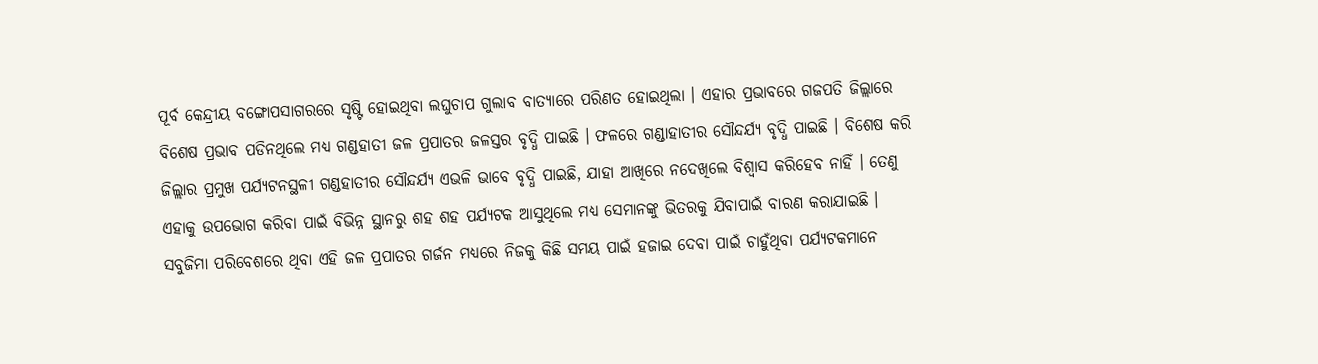ପୂର୍ବ କେନ୍ଦ୍ରୀୟ ବଙ୍ଗୋପସାଗରରେ ସୃଷ୍ଟି ହୋଇଥିବା ଲଘୁଚାପ ଗୁଲାବ ବାତ୍ୟାରେ ପରିଣତ ହୋଇଥିଲା । ଏହାର ପ୍ରଭାବରେ ଗଜପତି ଜିଲ୍ଲାରେ ବିଶେଷ ପ୍ରଭାବ ପଡିନଥିଲେ ମଧ୍ୟ ଗଣ୍ଡହାତୀ ଜଳ ପ୍ରପାତର ଜଳସ୍ତର ବୃଦ୍ଧି ପାଇଛି । ଫଳରେ ଗଣ୍ଡାହାତୀର ସୌନ୍ଦର୍ଯ୍ୟ ବୃଦ୍ଧି ପାଇଛି । ବିଶେଷ କରି ଜିଲ୍ଲାର ପ୍ରମୁଖ ପର୍ଯ୍ୟଟନସ୍ଥଳୀ ଗଣ୍ଡହାତୀର ସୌନ୍ଦର୍ଯ୍ୟ ଏଭଳି ଭାବେ ବୃଦ୍ଧି ପାଇଛି, ଯାହା ଆଖିରେ ନଦେଖିଲେ ବିଶ୍ବାସ କରିହେବ ନାହିଁ । ତେଣୁ ଏହାକୁ ଉପଭୋଗ କରିବା ପାଇଁ ବିଭିନ୍ନ ସ୍ଥାନରୁ ଶହ ଶହ ପର୍ଯ୍ୟଟକ ଆସୁଥିଲେ ମଧ୍ୟ ସେମାନଙ୍କୁ ଭିତରକୁ ଯିବାପାଇଁ ବାରଣ କରାଯାଇଛି । ସବୁଜିମା ପରିବେଶରେ ଥିବା ଏହି ଜଳ ପ୍ରପାତର ଗର୍ଜନ ମଧ୍ୟରେ ନିଜକୁ କିଛି ସମୟ ପାଇଁ ହଜାଇ ଦେବା ପାଇଁ ଚାହୁଁଥିବା ପର୍ଯ୍ୟଟକମାନେ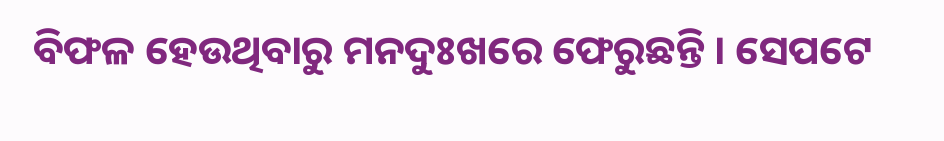ବିଫଳ ହେଉଥିବାରୁ ମନଦୁଃଖରେ ଫେରୁଛନ୍ତି । ସେପଟେ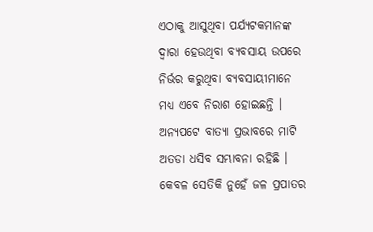ଏଠାକୁ ଆସୁଥିବା ପର୍ଯ୍ୟଟକମାନଙ୍କ ଦ୍ବାରା ହେଉଥିବା ବ୍ୟବସାୟ ଉପରେ ନିର୍ଭର କରୁଥିବା ବ୍ୟବସାୟୀମାନେ ମଧ୍ୟ ଏବେ ନିରାଶ ହୋଇଛନ୍ତି ।
ଅନ୍ୟପଟେ ବାତ୍ୟା ପ୍ରଭାବରେ ମାଟି ଅତଡା ଧସିବ ସମ୍ଭାବନା ରହିଛି । କେବଳ ସେତିକି ନୁହେଁ ଜଳ ପ୍ରପାତର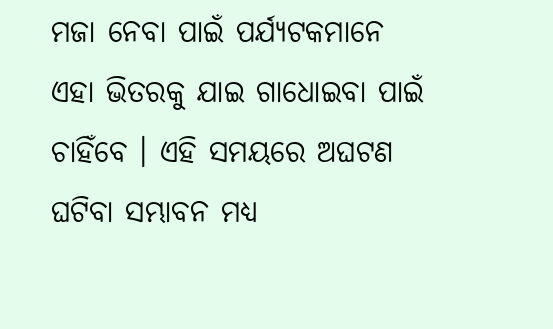ମଜା ନେବା ପାଇଁ ପର୍ଯ୍ୟଟକମାନେ ଏହା ଭିତରକୁ ଯାଇ ଗାଧୋଇବା ପାଇଁ ଚାହିଁବେ । ଏହି ସମୟରେ ଅଘଟଣ ଘଟିବା ସମ୍ଭାବନ ମଧ୍ୟ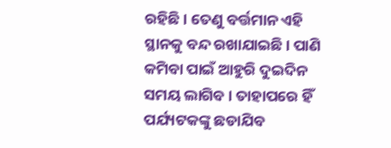ରହିଛି । ତେଣୁ ବର୍ତ୍ତମାନ ଏହି ସ୍ଥାନକୁ ବନ୍ଦ ରଖାଯାଇଛି । ପାଣି କମିବା ପାଇଁ ଆହୁରି ଦୁଇଦିନ ସମୟ ଲାଗିବ । ତାହାପରେ ହିଁ ପର୍ଯ୍ୟଟକଙ୍କୁ ଛଡାଯିବ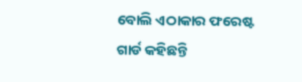ବୋଲି ଏଠାକାର ଫରେଷ୍ଟ ଗାର୍ଡ କହିଛନ୍ତି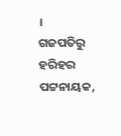।
ଗଜପତିରୁ ହରିହର ପଟ୍ଟନାୟକ,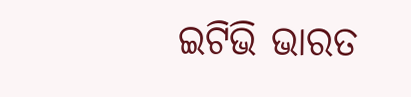ଇଟିଭି ଭାରତ